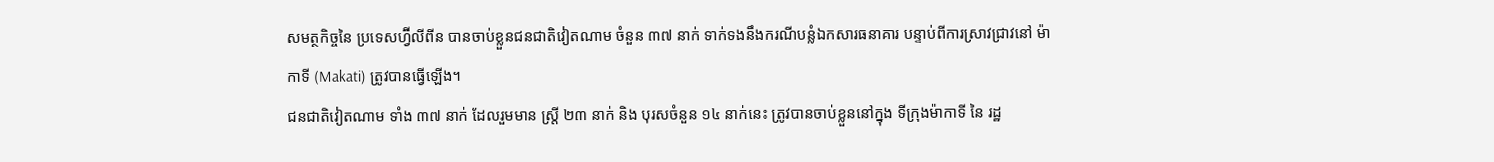សមត្ថកិច្ចនៃ ប្រទេសហ្វ៊ីលីពីន បានចាប់ខ្លួនជនជាតិវៀតណាម ចំនួន ៣៧ នាក់ ទាក់ទងនឹងករណីបន្លំឯកសារធនាគារ បន្ទាប់ពីការស្រាវជ្រាវនៅ ម៉ាកាទី (Makati) ត្រូវបានធ្វើឡើង។
ជនជាតិវៀតណាម ទាំង ៣៧ នាក់ ដែលរួមមាន ស្ត្រី ២៣ នាក់ និង បុរសចំនួន ១៤ នាក់នេះ ត្រូវបានចាប់ខ្លួននៅក្នុង ទីក្រុងម៉ាកាទី នៃ រដ្ឋ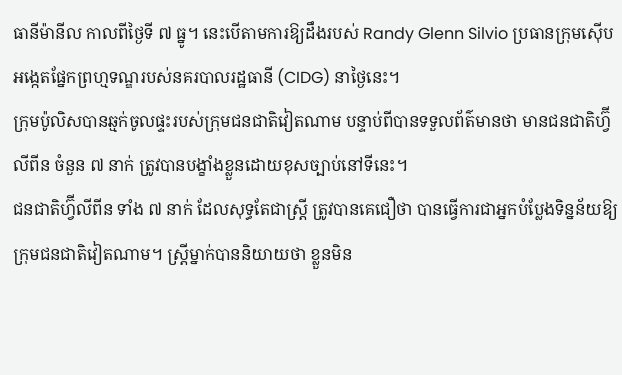ធានីម៉ានីល កាលពីថ្ងៃទី ៧ ធ្នូ។ នេះបើតាមការឱ្យដឹងរបស់ Randy Glenn Silvio ប្រធានក្រុមស៊ើបអង្កេតផ្នែកព្រហ្មទណ្ឌរបស់នគរបាលរដ្ឋធានី (CIDG) នាថ្ងៃនេះ។
ក្រុមប៉ូលិសបានឆ្មក់ចូលផ្ទះរបស់ក្រុមជនជាតិវៀតណាម បន្ទាប់ពីបានទទួលព័ត៌មានថា មានជនជាតិហ្វ៊ីលីពីន ចំនួន ៧ នាក់ ត្រូវបានបង្ខាំងខ្លួនដោយខុសច្បាប់នៅទីនេះ។
ជនជាតិហ្វ៊ីលីពីន ទាំង ៧ នាក់ ដែលសុទ្ធតែជាស្ត្រី ត្រូវបានគេជឿថា បានធ្វើការជាអ្នកបំប្លែងទិន្នន័យឱ្យក្រុមជនជាតិវៀតណាម។ ស្ត្រីម្នាក់បាននិយាយថា ខ្លួនមិន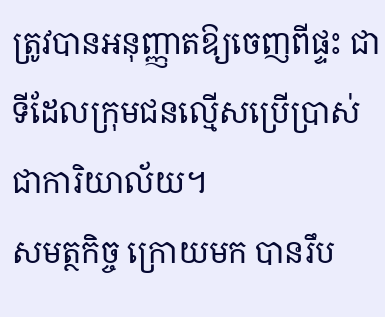ត្រូវបានអនុញ្ញាតឱ្យចេញពីផ្ទះ ជាទីដែលក្រុមជនល្មើសប្រើប្រាស់ជាការិយាល័យ។
សមត្ថកិច្ច ក្រោយមក បានរឹប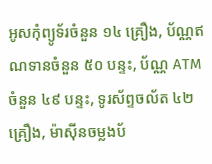អូសកុំព្យូទ័រចំនួន ១៤ គ្រឿង, ប័ណ្ណឥណទានចំនួន ៥០ បន្ទះ, ប័ណ្ណ ATM ចំនួន ៤៩ បន្ទះ, ទូរស័ព្ទចល័ត ៤២ គ្រឿង, ម៉ាស៊ីនចម្លងប័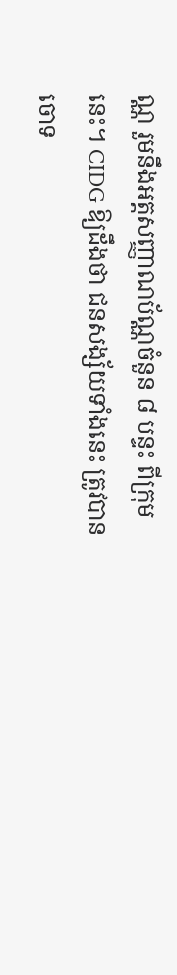ណ្ណ រួមនឹងអត្តសញ្ញាណប័ណ្ណចំនួន ៨ បន្ទះ ពីក្រុមនេះ។ CIDG ឱ្យដឹងថា ជនសង្ស័យទាំងនេះ ត្រូវបានចោទ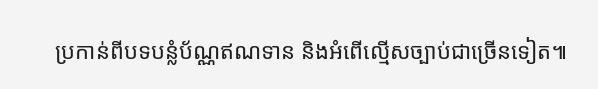ប្រកាន់ពីបទបន្លំប័ណ្ណឥណទាន និងអំពើល្មើសច្បាប់ជាច្រើនទៀត៕